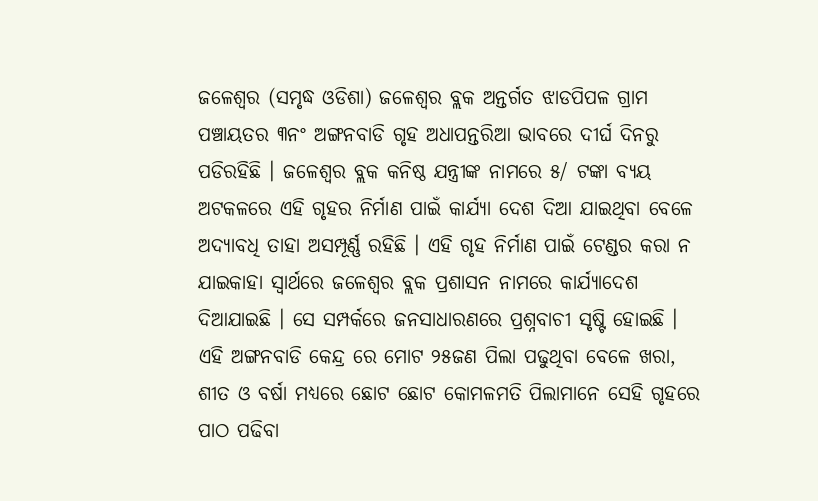ଜଳେଶ୍ୱର (ସମୃଦ୍ଧ ଓଡିଶା) ଜଳେଶ୍ୱର ବ୍ଲକ ଅନ୍ତର୍ଗତ ଝାଡପିପଳ ଗ୍ରାମ ପଞ୍ଚାୟତର ୩ନଂ ଅଙ୍ଗନବାଡି ଗୃହ ଅଧାପନ୍ତରିଆ ଭାବରେ ଦୀର୍ଘ ଦିନରୁ ପଡିରହିଛି । ଜଳେଶ୍ୱର ବ୍ଲକ କନିଷ୍ଠ ଯନ୍ତ୍ରୀଙ୍କ ନାମରେ ୫/ ଟଙ୍କା ବ୍ୟୟ ଅଟକଳରେ ଏହି ଗୃହର ନିର୍ମାଣ ପାଇଁ କାର୍ଯ୍ୟା ଦେଶ ଦିଆ ଯାଇଥିବା ବେଳେ ଅଦ୍ୟାବଧି ତାହା ଅସମ୍ପୂର୍ଣ୍ଣ ରହିଛି । ଏହି ଗୃହ ନିର୍ମାଣ ପାଇଁ ଟେଣ୍ଡର କରା ନ ଯାଇକାହା ସ୍ୱାର୍ଥରେ ଜଳେଶ୍ୱର ବ୍ଲକ ପ୍ରଶାସନ ନାମରେ କାର୍ଯ୍ୟାଦେଶ ଦିଆଯାଇଛି । ସେ ସମ୍ପର୍କରେ ଜନସାଧାରଣରେ ପ୍ରଶ୍ନବାଚୀ ସୃଷ୍ଟି ହୋଇଛି । ଏହି ଅଙ୍ଗନବାଡି କେନ୍ଦ୍ର ରେ ମୋଟ ୨୫ଜଣ ପିଲା ପଢୁଥିବା ବେଳେ ଖରା, ଶୀତ ଓ ବର୍ଷା ମଧ୍ୟରେ ଛୋଟ ଛୋଟ କୋମଳମତି ପିଲାମାନେ ସେହି ଗୃହରେ ପାଠ ପଢିବା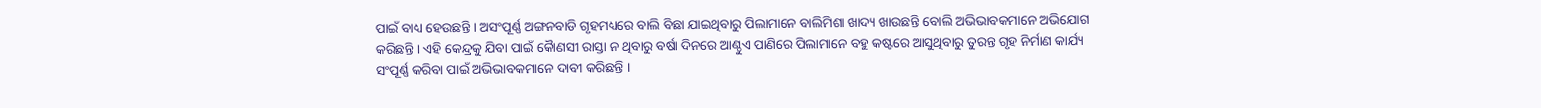ପାଇଁ ବାଧ୍ୟ ହେଉଛନ୍ତି । ଅସଂପୂର୍ଣ୍ଣ ଅଙ୍ଗନବାଡି ଗୃହମଧ୍ୟରେ ବାଲି ବିଛା ଯାଇଥିବାରୁ ପିଲାମାନେ ବାଲିମିଶା ଖାଦ୍ୟ ଖାଉଛନ୍ତି ବୋଲି ଅଭିଭାବକମାନେ ଅଭିଯୋଗ କରିଛନ୍ତି । ଏହି କେନ୍ଦ୍ରକୁ ଯିବା ପାଇଁ କୈାଣସୀ ରାସ୍ତା ନ ଥିବାରୁ ବର୍ଷା ଦିନରେ ଆଣ୍ଠୁଏ ପାଣିରେ ପିଲାମାନେ ବହୁ କଷ୍ଟରେ ଆସୁଥିବାରୁ ତୁରନ୍ତ ଗୃହ ନିର୍ମାଣ କାର୍ଯ୍ୟ ସଂପୂର୍ଣ୍ଣ କରିବା ପାଇଁ ଅଭିଭାବକମାନେ ଦାବୀ କରିଛନ୍ତି ।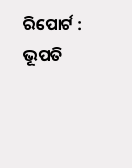ରିପୋର୍ଟ : ଭୂପତି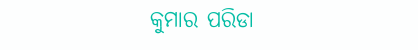କୁମାର ପରିଡା